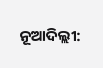ନୂଆଦିଲ୍ଲୀ: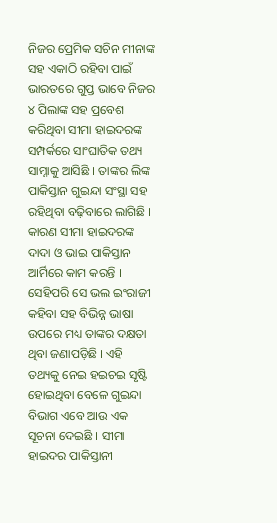ନିଜର ପ୍ରେମିକ ସଚିନ ମୀନାଙ୍କ ସହ ଏକାଠି ରହିବା ପାଇଁ ଭାରତରେ ଗୁପ୍ତ ଭାବେ ନିଜର ୪ ପିଲାଙ୍କ ସହ ପ୍ରବେଶ କରିଥିବା ସୀମା ହାଇଦରଙ୍କ ସମ୍ପର୍କରେ ସାଂଘାତିକ ତଥ୍ୟ ସାମ୍ନାକୁ ଆସିଛି । ତାଙ୍କର ଲିଙ୍କ ପାକିସ୍ତାନ ଗୁଇନ୍ଦା ସଂସ୍ଥା ସହ ରହିଥିବା ବଢ଼ିବାରେ ଲାଗିଛି । କାରଣ ସୀମା ହାଇଦରଙ୍କ ଦାଦା ଓ ଭାଇ ପାକିସ୍ତାନ ଆର୍ମିରେ କାମ କରନ୍ତି । ସେହିପରି ସେ ଭଲ ଇଂରାଜୀ କହିବା ସହ ବିଭିନ୍ନ ଭାଷା ଉପରେ ମଧ୍ୟ ତାଙ୍କର ଦକ୍ଷତା ଥିବା ଜଣାପଡ଼ିଛି । ଏହି ତଥ୍ୟକୁ ନେଇ ହଇଚଇ ସୃଷ୍ଟି ହୋଇଥିବା ବେଳେ ଗୁଇନ୍ଦା ବିଭାଗ ଏବେ ଆଉ ଏକ ସୂଚନା ଦେଇଛି । ସୀମା ହାଇଦର ପାକିସ୍ତାନୀ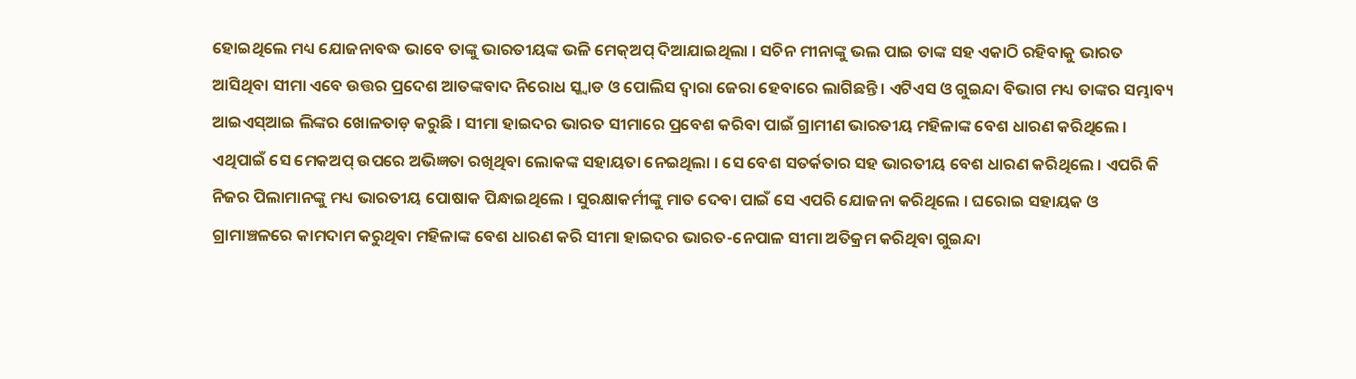ହୋଇଥିଲେ ମଧ୍ୟ ଯୋଜନାବଦ୍ଧ ଭାବେ ତାଙ୍କୁ ଭାରତୀୟଙ୍କ ଭଳି ମେକ୍ଅପ୍ ଦିଆଯାଇଥିଲା । ସଚିନ ମୀନାଙ୍କୁ ଭଲ ପାଇ ତାଙ୍କ ସହ ଏକାଠି ରହିବାକୁ ଭାରତ ଆସିଥିବା ସୀମା ଏବେ ଉତ୍ତର ପ୍ରଦେଶ ଆତଙ୍କବାଦ ନିରୋଧ ସ୍କ୍ୱାଡ ଓ ପୋଲିସ ଦ୍ୱାରା ଜେରା ହେବାରେ ଲାଗିଛନ୍ତି । ଏଟିଏସ ଓ ଗୁଇନ୍ଦା ବିଭାଗ ମଧ୍ୟ ତାଙ୍କର ସମ୍ଭାବ୍ୟ ଆଇଏସ୍ଆଇ ଲିଙ୍କର ଖୋଳତାଡ଼ କରୁଛି । ସୀମା ହାଇଦର ଭାରତ ସୀମାରେ ପ୍ରବେଶ କରିବା ପାଇଁ ଗ୍ରାମୀଣ ଭାରତୀୟ ମହିଳାଙ୍କ ବେଶ ଧାରଣ କରିଥିଲେ । ଏଥିପାଇଁ ସେ ମେକଅପ୍ ଉପରେ ଅଭିଜ୍ଞତା ରଖିଥିବା ଲୋକଙ୍କ ସହାୟତା ନେଇଥିଲା । ସେ ବେଶ ସତର୍କତାର ସହ ଭାରତୀୟ ବେଶ ଧାରଣ କରିଥିଲେ । ଏପରି କି ନିଜର ପିଲାମାନଙ୍କୁ ମଧ୍ୟ ଭାରତୀୟ ପୋଷାକ ପିନ୍ଧାଇଥିଲେ । ସୁରକ୍ଷାକର୍ମୀଙ୍କୁ ମାତ ଦେବା ପାଇଁ ସେ ଏପରି ଯୋଜନା କରିଥିଲେ । ଘରୋଇ ସହାୟକ ଓ ଗ୍ରାମାଞ୍ଚଳରେ କାମଦାମ କରୁଥିବା ମହିଳାଙ୍କ ବେଶ ଧାରଣ କରି ସୀମା ହାଇଦର ଭାରତ-ନେପାଳ ସୀମା ଅତିକ୍ରମ କରିଥିବା ଗୁଇନ୍ଦା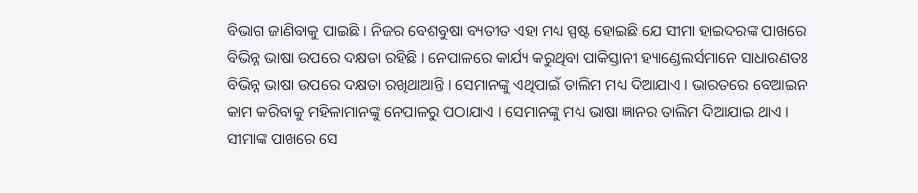ବିଭାଗ ଜାଣିବାକୁ ପାଇଛି । ନିଜର ବେଶବୁଷା ବ୍ୟତୀତ ଏହା ମଧ୍ୟ ସ୍ପଷ୍ଟ ହୋଇଛି ଯେ ସୀମା ହାଇଦରଙ୍କ ପାଖରେ ବିଭିନ୍ନ ଭାଷା ଉପରେ ଦକ୍ଷତା ରହିଛି । ନେପାଳରେ କାର୍ଯ୍ୟ କରୁଥିବା ପାକିସ୍ତାନୀ ହ୍ୟାଣ୍ଡେଲର୍ସମାନେ ସାଧାରଣତଃ ବିଭିନ୍ନ ଭାଷା ଉପରେ ଦକ୍ଷତା ରଖିଥାଆନ୍ତି । ସେମାନଙ୍କୁ ଏଥିପାଇଁ ତାଲିମ ମଧ୍ୟ ଦିଆଯାଏ । ଭାରତରେ ବେଆଇନ କାମ କରିବାକୁ ମହିଳାମାନଙ୍କୁ ନେପାଳରୁ ପଠାଯାଏ । ସେମାନଙ୍କୁ ମଧ୍ୟ ଭାଷା ଜ୍ଞାନର ତାଲିମ ଦିଆଯାଇ ଥାଏ । ସୀମାଙ୍କ ପାଖରେ ସେ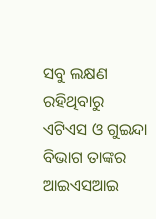ସବୁ ଲକ୍ଷଣ ରହିଥିବାରୁ ଏଟିଏସ ଓ ଗୁଇନ୍ଦା ବିଭାଗ ତାଙ୍କର ଆଇଏସଆଇ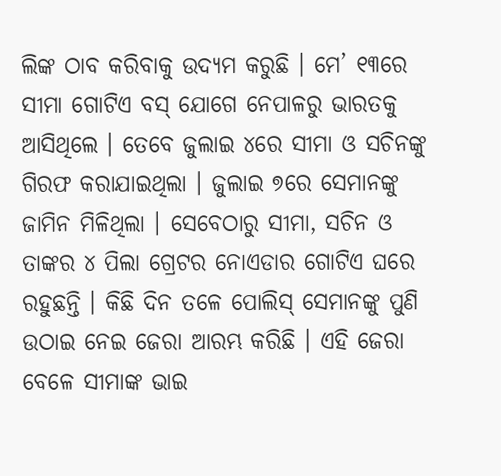ଲିଙ୍କ ଠାବ କରିବାକୁ ଉଦ୍ୟମ କରୁଛି । ମେ’ ୧୩ରେ ସୀମା ଗୋଟିଏ ବସ୍ ଯୋଗେ ନେପାଳରୁ ଭାରତକୁ ଆସିଥିଲେ । ତେବେ ଜୁଲାଇ ୪ରେ ସୀମା ଓ ସଚିନଙ୍କୁ ଗିରଫ କରାଯାଇଥିଲା । ଜୁଲାଇ ୭ରେ ସେମାନଙ୍କୁ ଜାମିନ ମିଳିଥିଲା । ସେବେଠାରୁ ସୀମା, ସଚିନ ଓ ତାଙ୍କର ୪ ପିଲା ଗ୍ରେଟର ନୋଏଡାର ଗୋଟିଏ ଘରେ ରହୁଛନ୍ତି । କିଛି ଦିନ ତଳେ ପୋଲିସ୍ ସେମାନଙ୍କୁ ପୁଣି ଉଠାଇ ନେଇ ଜେରା ଆରମ୍ଭ କରିଛି । ଏହି ଜେରା ବେଳେ ସୀମାଙ୍କ ଭାଇ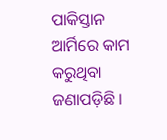ପାକିସ୍ତାନ ଆର୍ମିରେ କାମ କରୁଥିବା ଜଣାପଡ଼ିଛି ।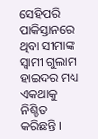ସେହିପରି ପାକିସ୍ତାନରେ ଥିବା ସୀମାଙ୍କ ସ୍ୱାମୀ ଗୁଲାମ ହାଇଦର ମଧ୍ୟ ଏକଥାକୁ ନିଶ୍ଚିତ କରିଛନ୍ତି ।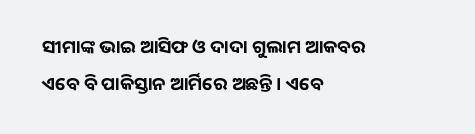ସୀମାଙ୍କ ଭାଇ ଆସିଫ ଓ ଦାଦା ଗୁଲାମ ଆକବର ଏବେ ବି ପାକିସ୍ତାନ ଆର୍ମିରେ ଅଛନ୍ତି । ଏବେ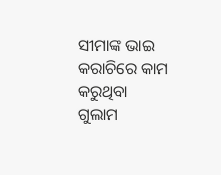ସୀମାଙ୍କ ଭାଇ କରାଚିରେ କାମ କରୁଥିବା ଗୁଲାମ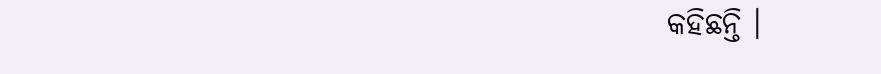କହିଛନ୍ତି ।